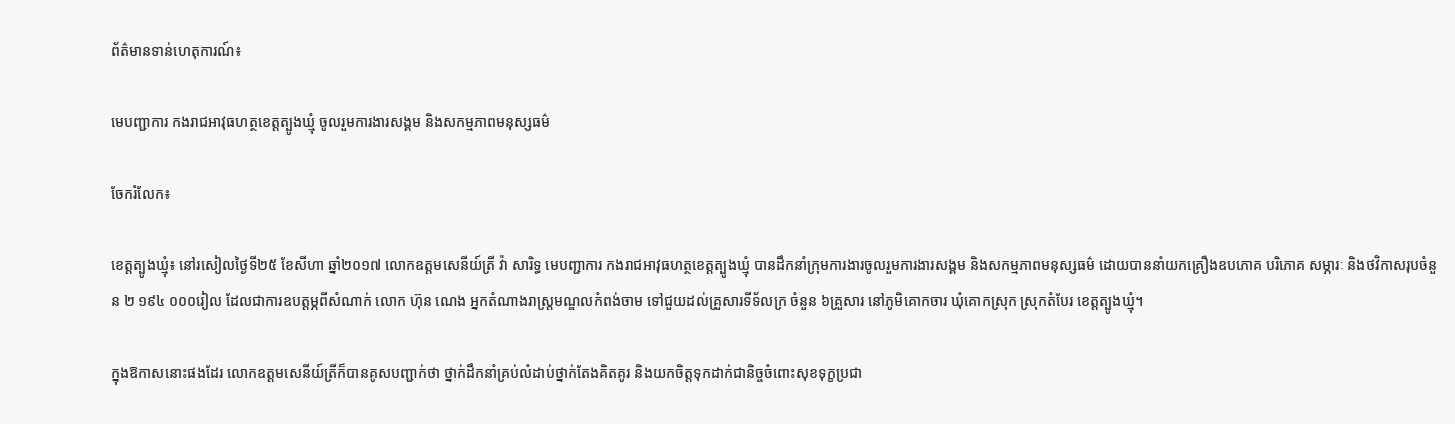ព័ត៌មានទាន់ហេតុការណ៍៖

មេបញ្ជាការ កងរាជអាវុធហត្ថខេត្តត្បូងឃ្មុំ ចូលរួមការងារសង្គម និងសកម្មភាពមនុស្សធម៌

ចែករំលែក៖

ខេត្តត្បូងឃ្មុំ៖ នៅរសៀលថ្ងៃទី២៥ ខែសីហា ឆ្នាំ២០១៧ លោកឧត្តមសេនីយ៍ត្រី វ៉ា សារិទ្ធ មេបញ្ជាការ កងរាជអាវុធហត្ថខេត្តត្បូងឃ្មុំ បានដឹកនាំក្រុមការងារចូលរួមការងារសង្គម និងសកម្មភាពមនុស្សធម៌ ដោយបាននាំយកគ្រឿងឧបភោគ បរិភោគ សម្ភារៈ និងថវិកាសរុបចំនួន ២ ១៩៤ ០០០រៀល ដែលជាការឧបត្តម្ភពីសំណាក់ លោក ហ៊ុន ណេង អ្នកតំណាងរាស្ត្រមណ្ឌលកំពង់ចាម ទៅជួយដល់គ្រួសារទីទ័លក្រ ចំនួន ៦គ្រួសារ នៅភូមិគោកចារ ឃុំគោកស្រុក ស្រុកតំបែរ ខេត្តត្បូងឃ្មុំ។

ក្នុងឱកាសនោះផងដែរ លោកឧត្តមសេនីយ៍ត្រីក៏បានគូសបញ្ជាក់ថា ថ្នាក់ដឹកនាំគ្រប់លំដាប់ថ្នាក់តែងគិតគូរ និងយកចិត្តទុកដាក់ជានិច្ចចំពោះសុខទុក្ខប្រជា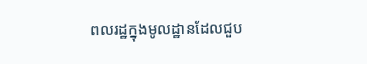ពលរដ្ឋក្នុងមូលដ្ឋានដែលជួប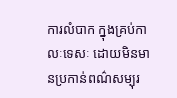ការលំបាក ក្នុងគ្រប់កាលៈទេសៈ ដោយមិនមានប្រកាន់ពណ៌សម្បុរ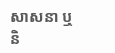សាសនា ឬនិ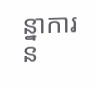ន្នាការន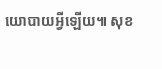យោបាយអ្វីឡើយ៕ សុខ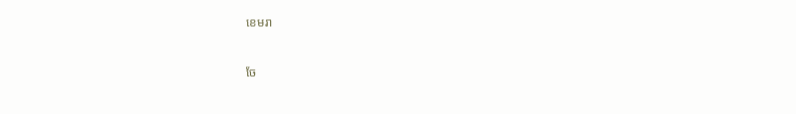ខេមរា


ចែ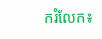ករំលែក៖